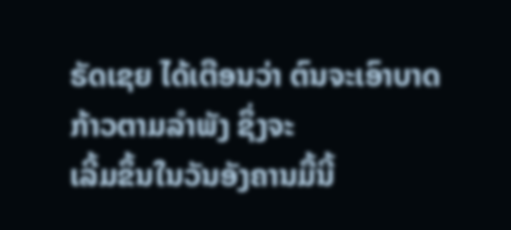ຣັດເຊຍ ໄດ້ເຕືອນວ່າ ຕົນຈະເອົາບາດກ້າວຕາມລຳພັງ ຊຶ່ງຈະ
ເລີ້ມຂຶ້ນໃນວັນອັງຄານມື້ນີ້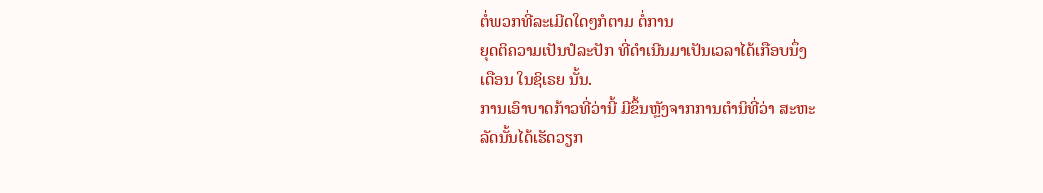ຕໍ່ພວກທີ່ລະເມີດໃດໆກໍຕາມ ຕໍ່ການ
ຍຸດຕິຄວາມເປັນປໍລະປັກ ທີ່ດຳເນີນມາເປັນເວລາໄດ້ເກືອບນຶ່ງ
ເດືອນ ໃນຊິເຣຍ ນັ້ນ.
ການເອົາບາດກ້າວທີ່ວ່ານີ້ ມີຂຶ້ນຫຼັງຈາກການຕຳນິທີ່ວ່າ ສະຫະ
ລັດນັ້ນໄດ້ເຮັດວຽກ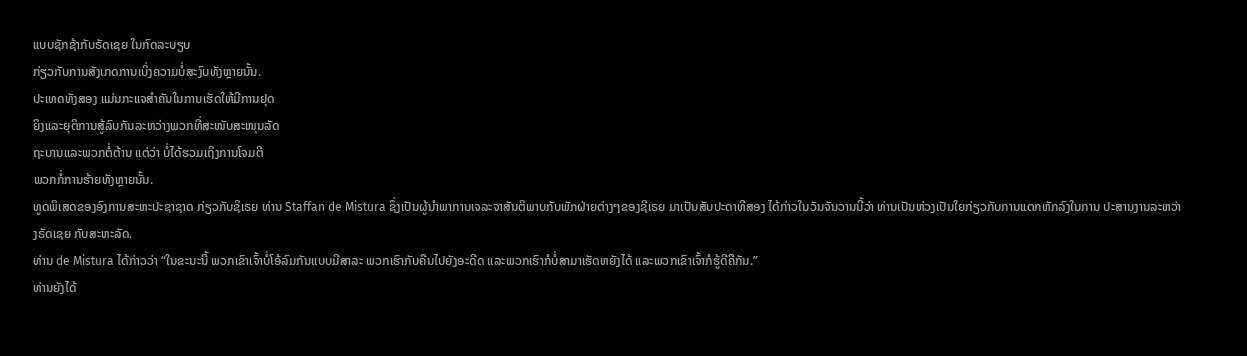ແບບຊັກຊ້າກັບຣັດເຊຍ ໃນກົດລະບຽບ
ກ່ຽວກັບການສັງເກດການເບິ່ງຄວາມບໍ່ສະງົບທັງຫຼາຍນັ້ນ.
ປະເທດທັງສອງ ແມ່ນກະແຈສຳຄັນໃນການເຮັດໃຫ້ມີການຢຸດ
ຍິງແລະຍຸຕິການສູ້ລົບກັນລະຫວ່າງພວກທີ່ສະໜັບສະໜຸນລັດ
ຖະບານແລະພວກຕໍ່ຕ້ານ ແຕ່ວ່າ ບໍ່ໄດ້ຮວມເຖິງການໂຈມຕີ
ພວກກໍ່ການຮ້າຍທັງຫຼາຍນັ້ນ.
ທູດພິເສດຂອງອົງການສະຫະປະຊາຊາດ ກ່ຽວກັບຊິເຣຍ ທ່ານ Staffan de Mistura ຊຶ່ງເປັນຜູ້ນຳພາການເຈລະຈາສັນຕິພາບກັບພັກຝ່າຍຕ່າງໆຂອງຊີເຣຍ ມາເປັນສັບປະດາທີສອງ ໄດ້ກ່າວໃນວັນຈັນວານນີ້ວ່າ ທ່ານເປັນຫ່ວງເປັນໃຍກ່ຽວກັບການແຕກຫັກລົງໃນການ ປະສານງານລະຫວ່າງຣັດເຊຍ ກັບສະຫະລັດ.
ທ່ານ de Mistura ໄດ້ກ່າວວ່າ “ໃນຂະນະນີ້ ພວກເຂົາເຈົ້າບໍ່ໂອ້ລົມກັນແບບມີສາລະ ພວກເຮົາກັບຄືນໄປຍັງອະດີດ ແລະພວກເຮົາກໍບໍ່ສາມາເຮັດຫຍັງໄດ້ ແລະພວກເຂົາເຈົ້າກໍຮູ້ດີຄືກັນ.”
ທ່ານຍັງໄດ້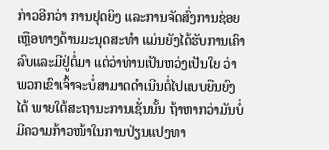ກ່າວອີກວ່າ ການຢຸດຍິງ ແລະການຈັດສົ່ງການຊ່ອຍເຫຼືອທາງດ້ານມະນຸດສະທຳ ແມ່ນຍັງໄດ້ຮັບການເຄົາລົບແລະມີຢູ່ຕໍ່ມາ ແຕ່ວ່າທ່ານເປັນຫວ່ງເປັນໃຍ ວ່າພວກເຂົາເຈົ້າຈະບໍ່ສາມາດດຳເນີນຕໍ່ໄປແບບຍືນຍົງໄດ້ ພາຍໃຕ້ສະຖານະການເຊັ່ນນັ້ນ ຖ້າຫາກວ່າມັນບໍ່ມີຄວາມກ້າວໜ້າໃນການປ່ຽນແປງທາ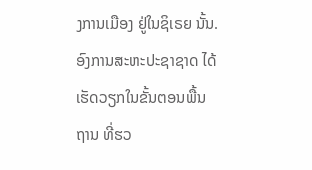ງການເມືອງ ຢູ່ໃນຊິເຣຍ ນັ້ນ.
ອົງການສະຫະປະຊາຊາດ ໄດ້ເຮັດວຽກໃນຂັ້ນຕອນພື້ນຖານ ທີ່ຮວ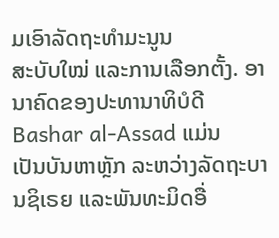ມເອົາລັດຖະທຳມະນູນ
ສະບັບໃໝ່ ແລະການເລືອກຕັ້ງ. ອານາຄົດຂອງປະທານາທິບໍດີ Bashar al-Assad ແມ່ນ
ເປັນບັນຫາຫຼັກ ລະຫວ່າງລັດຖະບານຊິເຣຍ ແລະພັນທະມິດອື່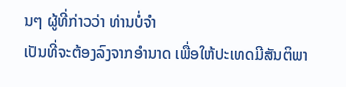ນໆ ຜູ້ທີ່ກ່າວວ່າ ທ່ານບໍ່ຈຳ
ເປັນທີ່ຈະຕ້ອງລົງຈາກອຳນາດ ເພື່ອໃຫ້ປະເທດມີສັນຕິພາ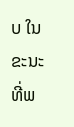ບ ໃນຂະນະທີ່ພ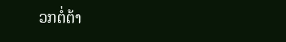ວກຕໍ່ຕ້າ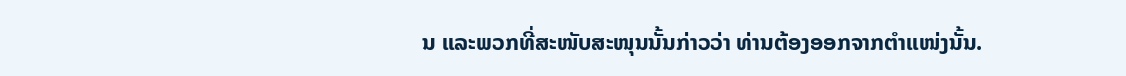ນ ແລະພວກທີ່ສະໜັບສະໜຸນນັ້ນກ່າວວ່າ ທ່ານຕ້ອງອອກຈາກຕຳແໜ່ງນັ້ນ.